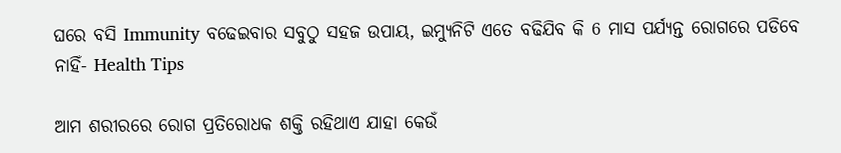ଘରେ ବସି Immunity ବଢେଇବାର ସବୁଠୁ ସହଜ ଉପାୟ, ଇମ୍ୟୁନିଟି ଏତେ ବଢିଯିବ କି 6 ମାସ ପର୍ଯ୍ୟନ୍ତ ରୋଗରେ ପଡିବେ ନାହିଁ- Health Tips

ଆମ ଶରୀରରେ ରୋଗ ପ୍ରତିରୋଧକ ଶକ୍ତି ରହିଥାଏ ଯାହା କେଉଁ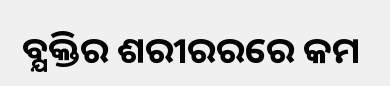ବ୍ଯକ୍ତିର ଶରୀରରରେ କମ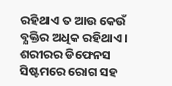ରହିଥାଏ ତ ଆଉ କେଉଁ ବ୍ଯକ୍ତିର ଅଧିକ ରହିଥାଏ । ଶରୀରର ଡିଫେନସ ସିଷ୍ଟମରେ ରୋଗ ସହ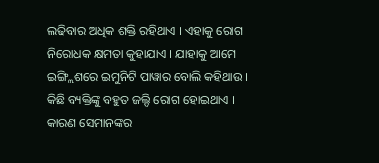ଲଢିବାର ଅଧିକ ଶକ୍ତି ରହିଥାଏ । ଏହାକୁ ରୋଗ ନିରୋଧକ କ୍ଷମତା କୁହାଯାଏ । ଯାହାକୁ ଆମେ ଇଙ୍ଗ୍ଲିଶରେ ଇମୁନିଟି ପାୱାର ବୋଲି କହିଥାଉ । କିଛି ବ୍ୟକ୍ତିଙ୍କୁ ବହୁତ ଜଲ୍ଦି ରୋଗ ହୋଇଥାଏ । କାରଣ ସେମାନଙ୍କର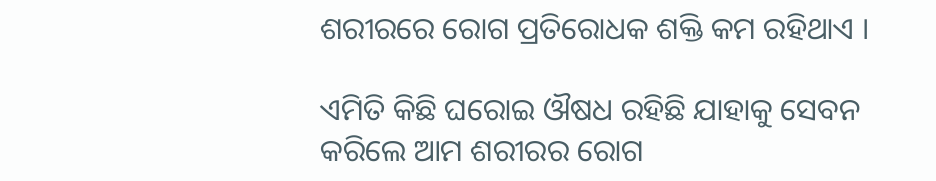ଶରୀରରେ ରୋଗ ପ୍ରତିରୋଧକ ଶକ୍ତି କମ ରହିଥାଏ ।

ଏମିତି କିଛି ଘରୋଇ ଔଷଧ ରହିଛି ଯାହାକୁ ସେବନ କରିଲେ ଆମ ଶରୀରର ରୋଗ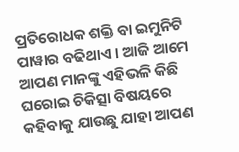ପ୍ରତିରୋଧକ ଶକ୍ତି ବା ଇମୁନିଟି ପାୱାର ବଢିଥାଏ । ଆଜି ଆମେ ଆପଣ ମାନଙ୍କୁ ଏହିଭଳି କିଛି ଘରୋଇ ଚିକିତ୍ସା ବିଷୟରେ କହିବାକୁ ଯାଉଛୁ ଯାହା ଆପଣ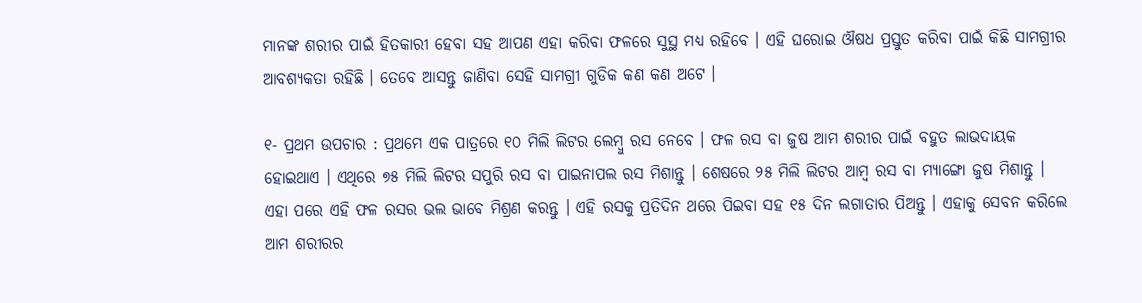ମାନଙ୍କ ଶରୀର ପାଇଁ ହିତକାରୀ ହେବା ସହ ଆପଣ ଏହା କରିବା ଫଳରେ ସୁସ୍ଥ ମଧ୍ୟ ରହିବେ । ଏହି ଘରୋଇ ଔଷଧ ପ୍ରସ୍ତୁତ କରିବା ପାଇଁ କିଛି ସାମଗ୍ରୀର ଆବଶ୍ୟକତା ରହିଛି । ତେବେ ଆସନ୍ତୁ ଜାଣିବା ସେହି ସାମଗ୍ରୀ ଗୁଡିକ କଣ କଣ ଅଟେ ।

୧- ପ୍ରଥମ ଉପଚାର : ପ୍ରଥମେ ଏକ ପାତ୍ରରେ ୧୦ ମିଲି ଲିଟର ଲେମ୍ବୁ ରସ ନେବେ । ଫଳ ରସ ବା ଜୁଷ ଆମ ଶରୀର ପାଇଁ ବହୁତ ଲାଭଦାୟକ ହୋଇଥାଏ । ଏଥିରେ ୭୫ ମିଲି ଲିଟର ସପୁରି ରସ ବା ପାଇନାପଲ ରସ ମିଶାନ୍ତୁ । ଶେଷରେ ୨୫ ମିଲି ଲିଟର ଆମ୍ବ ରସ ବା ମ୍ୟାଙ୍ଗୋ ଜୁଷ ମିଶାନ୍ତୁ । ଏହା ପରେ ଏହି ଫଳ ରସର ଭଲ ଭାବେ ମିଶ୍ରଣ କରନ୍ତୁ । ଏହି ରସକୁ ପ୍ରତିଦିନ ଥରେ ପିଇବା ସହ ୧୫ ଦିନ ଲଗାତାର ପିଅନ୍ତୁ । ଏହାକୁ ସେବନ କରିଲେ ଆମ ଶରୀରର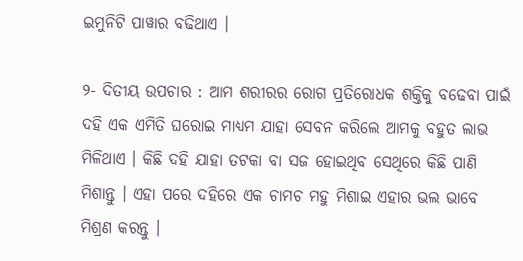ଇମୁନିଟି ପାୱାର ବଢିଥାଏ ।

୨- ଦିତୀୟ ଉପଚାର : ଆମ ଶରୀରର ରୋଗ ପ୍ରତିରୋଧକ ଶକ୍ତିକୁ ବଢେବା ପାଇଁ ଦହି ଏକ ଏମିତି ଘରୋଇ ମାଧ୍ୟମ ଯାହା ସେବନ କରିଲେ ଆମକୁ ବହୁତ ଲାଭ ମିଳିଥାଏ । କିଛି ଦହି ଯାହା ତଟକା ବା ସଜ ହୋଇଥିବ ସେଥିରେ କିଛି ପାଣି ମିଶାନ୍ତୁ । ଏହା ପରେ ଦହିରେ ଏକ ଚାମଚ ମହୁ ମିଶାଇ ଏହାର ଭଲ ଭାବେ ମିଶ୍ରଣ କରନ୍ତୁ ।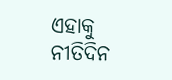ଏହାକୁ ନୀତିଦିନ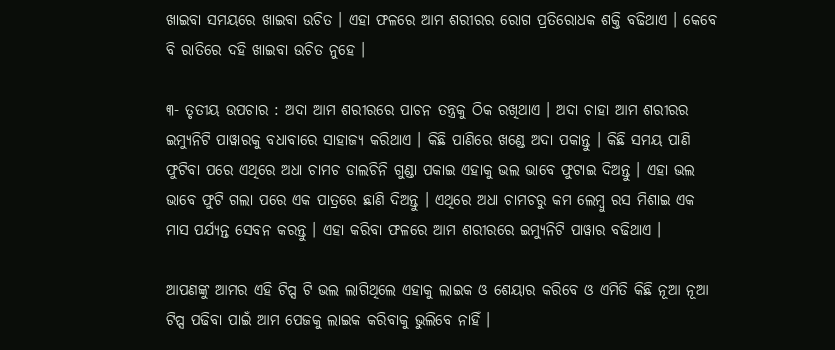ଖାଇବା ସମୟରେ ଖାଇବା ଉଚିତ । ଏହା ଫଳରେ ଆମ ଶରୀରର ରୋଗ ପ୍ରତିରୋଧକ ଶକ୍ତି ବଢିଥାଏ । କେବେ ବି ରାତିରେ ଦହି ଖାଇବା ଉଚିତ ନୁହେ ।

୩- ତୃତୀୟ ଉପଚାର : ଅଦା ଆମ ଶରୀରରେ ପାଚନ ତନ୍ତ୍ରକୁ ଠିକ ରଖିଥାଏ । ଅଦା ଚାହା ଆମ ଶରୀରର ଇମ୍ଯୁନିଟି ପାୱାରକୁ ବଧାବାରେ ସାହାଜ୍ଯ କରିଥାଏ । କିଛି ପାଣିରେ ଖଣ୍ଡେ ଅଦା ପକାନ୍ତୁ । କିଛି ସମୟ ପାଣି ଫୁଟିବା ପରେ ଏଥିରେ ଅଧା ଚାମଚ ଡାଲଚିନି ଗୁଣ୍ଡା ପକାଇ ଏହାକୁ ଭଲ ଭାବେ ଫୁଟାଇ ଦିଅନ୍ତୁ । ଏହା ଭଲ ଭାବେ ଫୁଟି ଗଲା ପରେ ଏକ ପାତ୍ରରେ ଛାଣି ଦିଅନ୍ତୁ । ଏଥିରେ ଅଧା ଚାମଚରୁ କମ ଲେମ୍ବୁ ରସ ମିଶାଇ ଏକ ମାସ ପର୍ଯ୍ୟନ୍ତ ସେବନ କରନ୍ତୁ । ଏହା କରିବା ଫଳରେ ଆମ ଶରୀରରେ ଇମ୍ଯୁନିଟି ପାୱାର ବଢିଥାଏ ।

ଆପଣଙ୍କୁ ଆମର ଏହି ଟିପ୍ସ ଟି ଭଲ ଲାଗିଥିଲେ ଏହାକୁ ଲାଇକ ଓ ଶେୟାର କରିବେ ଓ ଏମିତି କିଛି ନୂଆ ନୂଆ ଟିପ୍ସ ପଢିବା ପାଇଁ ଆମ ପେଜକୁ ଲାଇକ କରିବାକୁ ଭୁଲିବେ ନାହିଁ ।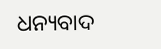ଧନ୍ୟବାଦ